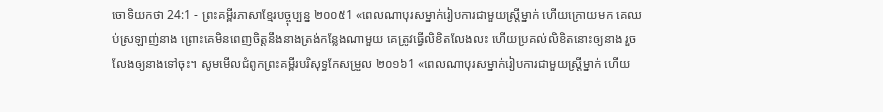ចោទិយកថា 24:1 - ព្រះគម្ពីរភាសាខ្មែរបច្ចុប្បន្ន ២០០៥1 «ពេលណាបុរសម្នាក់រៀបការជាមួយស្ត្រីម្នាក់ ហើយក្រោយមក គេឈប់ស្រឡាញ់នាង ព្រោះគេមិនពេញចិត្តនឹងនាងត្រង់កន្លែងណាមួយ គេត្រូវធ្វើលិខិតលែងលះ ហើយប្រគល់លិខិតនោះឲ្យនាង រួចលែងឲ្យនាងទៅចុះ។ សូមមើលជំពូកព្រះគម្ពីរបរិសុទ្ធកែសម្រួល ២០១៦1 «ពេលណាបុរសម្នាក់រៀបការជាមួយស្រ្ដីម្នាក់ ហើយ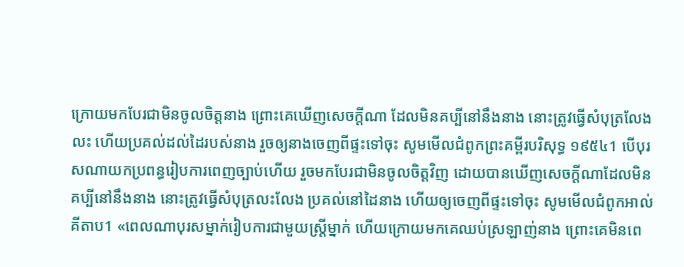ក្រោយមកបែរជាមិនចូលចិត្តនាង ព្រោះគេឃើញសេចក្ដីណា ដែលមិនគប្បីនៅនឹងនាង នោះត្រូវធ្វើសំបុត្រលែងលះ ហើយប្រគល់ដល់ដៃរបស់នាង រួចឲ្យនាងចេញពីផ្ទះទៅចុះ សូមមើលជំពូកព្រះគម្ពីរបរិសុទ្ធ ១៩៥៤1 បើបុរសណាយកប្រពន្ធរៀបការពេញច្បាប់ហើយ រួចមកបែរជាមិនចូលចិត្តវិញ ដោយបានឃើញសេចក្ដីណាដែលមិនគប្បីនៅនឹងនាង នោះត្រូវធ្វើសំបុត្រលះលែង ប្រគល់នៅដៃនាង ហើយឲ្យចេញពីផ្ទះទៅចុះ សូមមើលជំពូកអាល់គីតាប1 «ពេលណាបុរសម្នាក់រៀបការជាមួយស្ត្រីម្នាក់ ហើយក្រោយមកគេឈប់ស្រឡាញ់នាង ព្រោះគេមិនពេ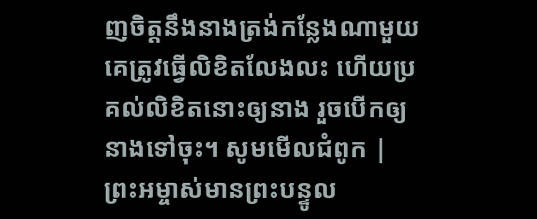ញចិត្តនឹងនាងត្រង់កន្លែងណាមួយ គេត្រូវធ្វើលិខិតលែងលះ ហើយប្រគល់លិខិតនោះឲ្យនាង រួចបើកឲ្យនាងទៅចុះ។ សូមមើលជំពូក |
ព្រះអម្ចាស់មានព្រះបន្ទូល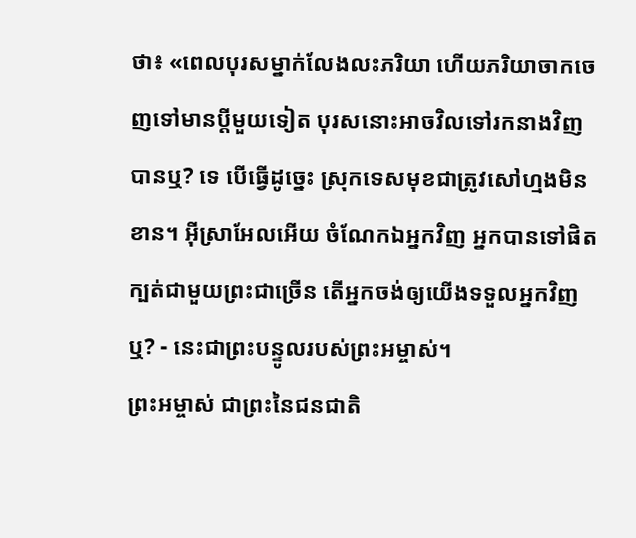ថា៖ «ពេលបុរសម្នាក់លែងលះភរិយា ហើយភរិយាចាកចេញទៅមានប្ដីមួយទៀត បុរសនោះអាចវិលទៅរកនាងវិញបានឬ? ទេ បើធ្វើដូច្នេះ ស្រុកទេសមុខជាត្រូវសៅហ្មងមិនខាន។ អ៊ីស្រាអែលអើយ ចំណែកឯអ្នកវិញ អ្នកបានទៅផិតក្បត់ជាមួយព្រះជាច្រើន តើអ្នកចង់ឲ្យយើងទទួលអ្នកវិញឬ? - នេះជាព្រះបន្ទូលរបស់ព្រះអម្ចាស់។
ព្រះអម្ចាស់ ជាព្រះនៃជនជាតិ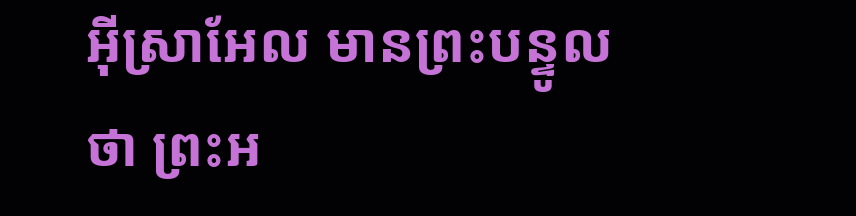អ៊ីស្រាអែល មានព្រះបន្ទូលថា ព្រះអ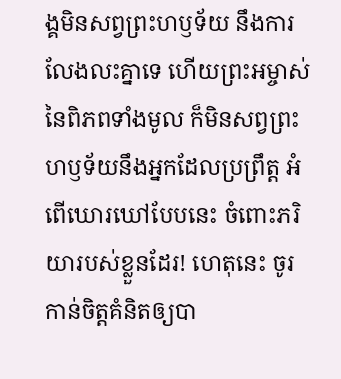ង្គមិនសព្វព្រះហឫទ័យ នឹងការលែងលះគ្នាទេ ហើយព្រះអម្ចាស់នៃពិភពទាំងមូល ក៏មិនសព្វព្រះហឫទ័យនឹងអ្នកដែលប្រព្រឹត្ត អំពើឃោរឃៅបែបនេះ ចំពោះភរិយារបស់ខ្លួនដែរ! ហេតុនេះ ចូរកាន់ចិត្តគំនិតឲ្យបា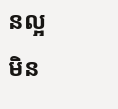នល្អ មិន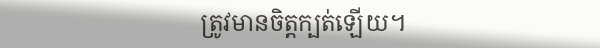ត្រូវមានចិត្តក្បត់ឡើយ។